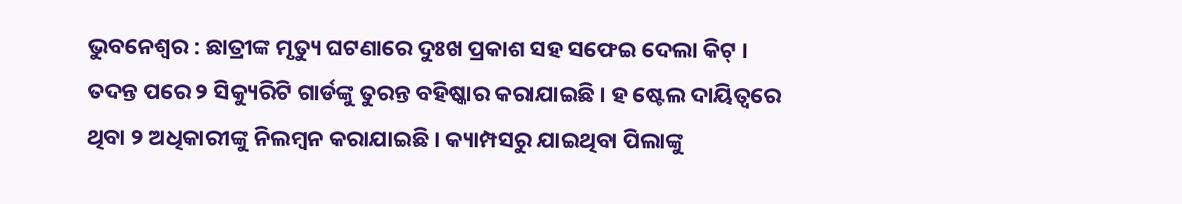ଭୁବନେଶ୍ୱର : ଛାତ୍ରୀଙ୍କ ମୃତ୍ୟୁ ଘଟଣାରେ ଦୁଃଖ ପ୍ରକାଶ ସହ ସଫେଇ ଦେଲା କିଟ୍ । ତଦନ୍ତ ପରେ ୨ ସିକ୍ୟୁରିଟି ଗାର୍ଡଙ୍କୁ ତୁରନ୍ତ ବହିଷ୍କାର କରାଯାଇଛି । ହ ଷ୍ଟେଲ ଦାୟିତ୍ୱରେ ଥିବା ୨ ଅଧିକାରୀଙ୍କୁ ନିଲମ୍ବନ କରାଯାଇଛି । କ୍ୟାମ୍ପସରୁ ଯାଇଥିବା ପିଲାଙ୍କୁ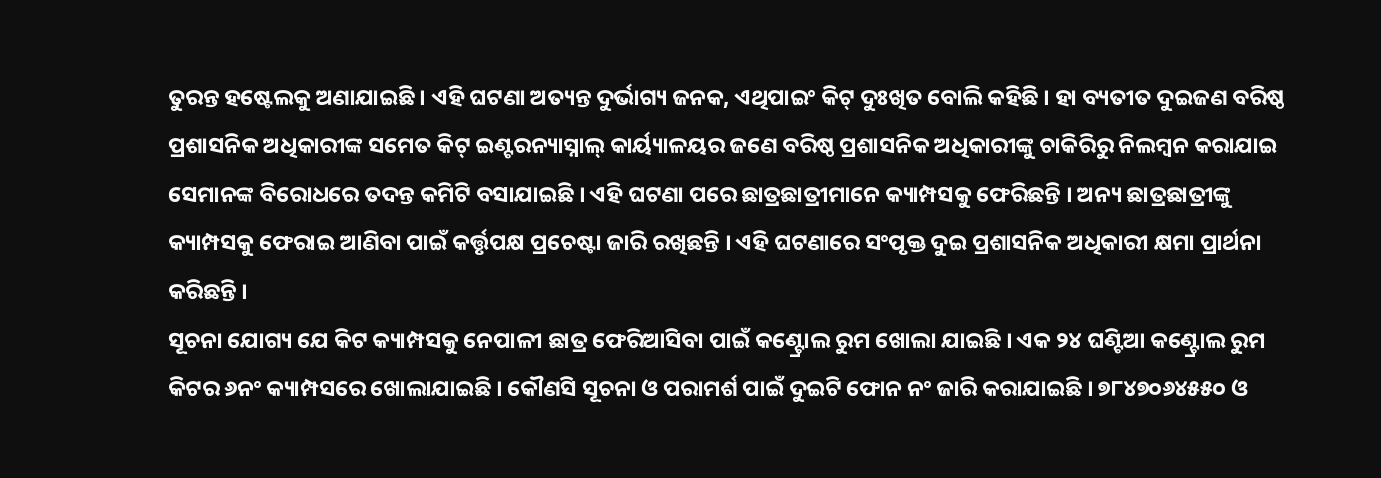ତୁରନ୍ତ ହଷ୍ଟେଲକୁ ଅଣାଯାଇଛି । ଏହି ଘଟଣା ଅତ୍ୟନ୍ତ ଦୁର୍ଭାଗ୍ୟ ଜନକ, ଏଥିପାଇଂ କିଟ୍ ଦୁଃଖିତ ବୋଲି କହିଛି । ହା ବ୍ୟତୀତ ଦୁଇଜଣ ବରିଷ୍ଠ ପ୍ରଶାସନିକ ଅଧିକାରୀଙ୍କ ସମେତ କିଟ୍ ଇଣ୍ଟରନ୍ୟାସ୍ନାଲ୍ କାର୍ୟ୍ୟାଳୟର ଜଣେ ବରିଷ୍ଠ ପ୍ରଶାସନିକ ଅଧିକାରୀଙ୍କୁ ଚାକିରିରୁ ନିଲମ୍ବନ କରାଯାଇ ସେମାନଙ୍କ ବିରୋଧରେ ତଦନ୍ତ କମିଟି ବସାଯାଇଛି । ଏହି ଘଟଣା ପରେ ଛାତ୍ରଛାତ୍ରୀମାନେ କ୍ୟାମ୍ପସକୁ ଫେରିଛନ୍ତି । ଅନ୍ୟ ଛାତ୍ରଛାତ୍ରୀଙ୍କୁ କ୍ୟାମ୍ପସକୁ ଫେରାଇ ଆଣିବା ପାଇଁ କର୍ତ୍ତୃପକ୍ଷ ପ୍ରଚେଷ୍ଟା ଜାରି ରଖିଛନ୍ତି । ଏହି ଘଟଣାରେ ସଂପୃକ୍ତ ଦୁଇ ପ୍ରଶାସନିକ ଅଧିକାରୀ କ୍ଷମା ପ୍ରାର୍ଥନା କରିଛନ୍ତି ।
ସୂଚନା ଯୋଗ୍ୟ ଯେ କିଟ କ୍ୟାମ୍ପସକୁ ନେପାଳୀ ଛାତ୍ର ଫେରିଆସିବା ପାଇଁ କଣ୍ଟ୍ରୋଲ ରୁମ ଖୋଲା ଯାଇଛି । ଏକ ୨୪ ଘଣ୍ଟିଆ କଣ୍ଟ୍ରୋଲ ରୁମ କିଟର ୬ନଂ କ୍ୟାମ୍ପସରେ ଖୋଲାଯାଇଛି । କୌଣସି ସୂଚନା ଓ ପରାମର୍ଶ ପାଇଁ ଦୁଇଟି ଫୋନ ନଂ ଜାରି କରାଯାଇଛି । ୭୮୪୭୦୬୪୫୫୦ ଓ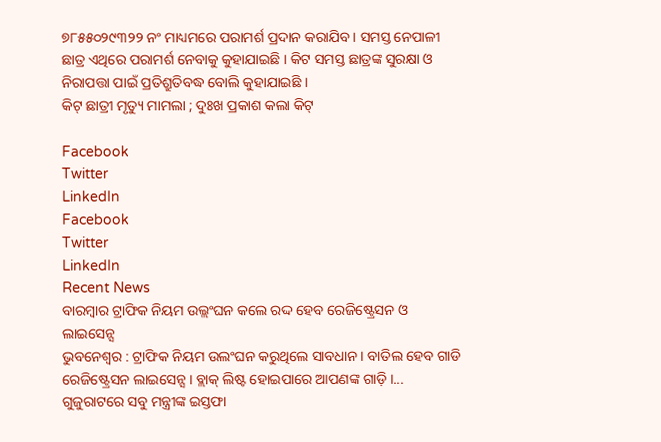୭୮୫୫୦୨୯୩୨୨ ନଂ ମାଧ୍ୟମରେ ପରାମର୍ଶ ପ୍ରଦାନ କରାଯିବ । ସମସ୍ତ ନେପାଳୀ ଛାତ୍ର ଏଥିରେ ପରାମର୍ଶ ନେବାକୁ କୁହାଯାଇଛି । କିଟ ସମସ୍ତ ଛାତ୍ରଙ୍କ ସୁରକ୍ଷା ଓ ନିରାପତ୍ତା ପାଇଁ ପ୍ରତିଶ୍ରୁତିବଦ୍ଧ ବୋଲି କୁହାଯାଇଛି ।
କିଟ୍ ଛାତ୍ରୀ ମୃତ୍ୟୁ ମାମଲା ; ଦୁଃଖ ପ୍ରକାଶ କଲା କିଟ୍

Facebook
Twitter
LinkedIn
Facebook
Twitter
LinkedIn
Recent News
ବାରମ୍ବାର ଟ୍ରାଫିକ ନିୟମ ଉଲ୍ଲଂଘନ କଲେ ରଦ୍ଦ ହେବ ରେଜିଷ୍ଟ୍ରେସନ ଓ ଲାଇସେନ୍ସ
ଭୁବନେଶ୍ୱର : ଟ୍ରାଫିକ ନିୟମ ଉଲଂଘନ କରୁଥିଲେ ସାବଧାନ । ବାତିଲ ହେବ ଗାଡି ରେଜିଷ୍ଟ୍ରେସନ ଲାଇସେନ୍ସ । ବ୍ଲାକ୍ ଲିଷ୍ଟ ହୋଇପାରେ ଆପଣଙ୍କ ଗାଡ଼ି ।...
ଗୁଜୁରାଟରେ ସବୁ ମନ୍ତ୍ରୀଙ୍କ ଇସ୍ତଫା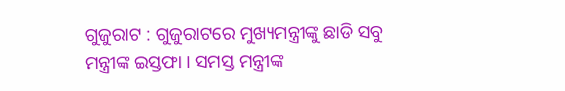ଗୁଜୁରାଟ : ଗୁଜୁରାଟରେ ମୁଖ୍ୟମନ୍ତ୍ରୀଙ୍କୁ ଛାଡି ସବୁ ମନ୍ତ୍ରୀଙ୍କ ଇସ୍ତଫା । ସମସ୍ତ ମନ୍ତ୍ରୀଙ୍କ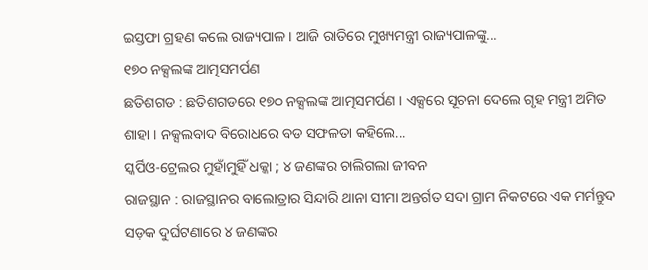ଇସ୍ତଫା ଗ୍ରହଣ କଲେ ରାଜ୍ୟପାଳ । ଆଜି ରାତିରେ ମୁଖ୍ୟମନ୍ତ୍ରୀ ରାଜ୍ୟପାଳଙ୍କୁ...
୧୭୦ ନକ୍ସଲଙ୍କ ଆତ୍ମସମର୍ପଣ
ଛତିଶଗଡ : ଛତିଶଗଡରେ ୧୭୦ ନକ୍ସଲଙ୍କ ଆତ୍ମସମର୍ପଣ । ଏକ୍ସରେ ସୂଚନା ଦେଲେ ଗୃହ ମନ୍ତ୍ରୀ ଅମିତ ଶାହା । ନକ୍ସଲବାଦ ବିରୋଧରେ ବଡ ସଫଳତା କହିଲେ...
ସ୍କର୍ପିଓ-ଟ୍ରେଲର ମୁହାଁମୁହିଁ ଧକ୍କା ; ୪ ଜଣଙ୍କର ଚାଲିଗଲା ଜୀବନ
ରାଜସ୍ଥାନ : ରାଜସ୍ଥାନର ବାଲୋତ୍ରାର ସିନ୍ଦାରି ଥାନା ସୀମା ଅନ୍ତର୍ଗତ ସଦା ଗ୍ରାମ ନିକଟରେ ଏକ ମର୍ମନ୍ତୁଦ ସଡ଼କ ଦୁର୍ଘଟଣାରେ ୪ ଜଣଙ୍କର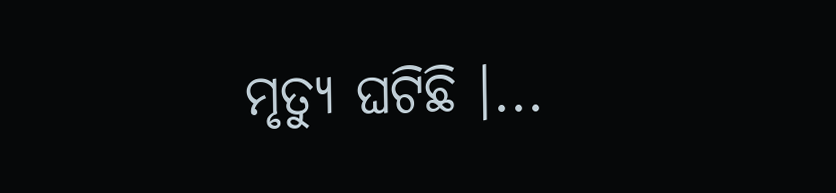ମୃତ୍ୟୁ ଘଟିଛି ।...